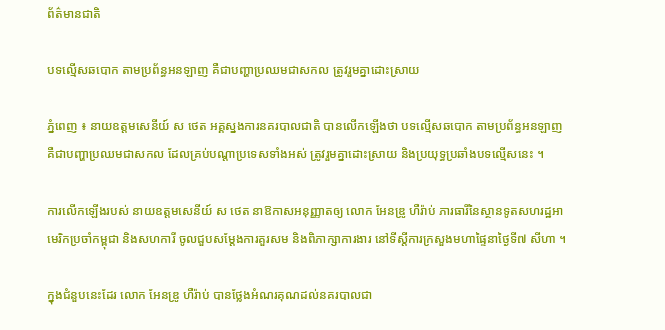ព័ត៌មានជាតិ

បទល្មើសឆបោក តាមប្រព័ន្ធអនឡាញ គឺជាបញ្ហាប្រឈមជាសកល ត្រូវរួមគ្នាដោះស្រាយ

ភ្នំពេញ ៖ នាយឧត្តមសេនីយ៍ ស ថេត អគ្គស្នងការនគរបាលជាតិ បានលើកឡើងថា បទល្មើសឆបោក តាមប្រព័ន្ធអនឡាញ គឺជាបញ្ហាប្រឈមជាសកល ដែលគ្រប់បណ្តាប្រទេសទាំងអស់ ត្រូវរួមគ្នាដោះស្រាយ និងប្រយុទ្ធប្រឆាំងបទល្មើសនេះ ។

ការលើកឡើងរបស់ នាយឧត្តមសេនីយ៍ ស ថេត នាឱកាសអនុញ្ញាតឲ្យ លោក អែនឌ្រូ ហឺរ៉ាប់ ភារធារីនៃស្ថានទូតសហរដ្ឋអាមេរិកប្រចាំកម្ពុជា និងសហការី ចូលជួបសម្តែងការគួរសម និងពិភាក្សាការងារ នៅទីស្តីការក្រសួងមហាផ្ទៃនាថ្ងៃទី៧ សីហា ។

ក្នុងជំនួបនេះដែរ លោក អែនឌ្រូ ហឺរ៉ាប់ បានថ្លែងអំណរគុណដល់នគរបាលជា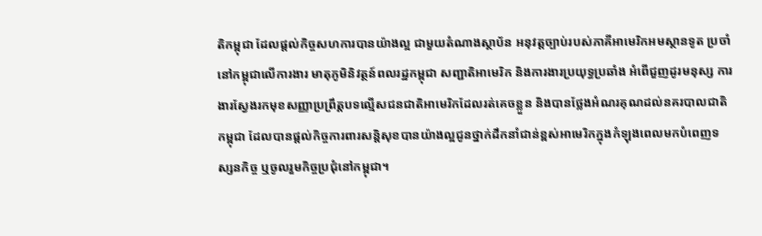តិកម្ពុជា ដែលផ្តល់កិច្ចសហការបានយ៉ាងល្អ ជាមួយតំណាងស្ថាប័ន អនុវត្តច្បាប់របស់ភាគីអាមេរិកអមស្ថានទូត ប្រចាំនៅកម្ពុជាលើការងារ មាតុភូមិនិវត្ថន៍ពលរដ្ឋកម្ពុជា សញ្ជាតិអាមេរិក និងការងារប្រយុទ្ធប្រឆាំង អំពើជួញដូរមនុស្ស ការងារស្វែងរកមុខសញ្ញាប្រព្រឹត្តបទល្មើសជនជាតិអាមេរិកដែលរត់គេចខ្លួន និងបានថ្លែងអំណរគុណដល់នគរបាលជាតិកម្ពុជា ដែលបានផ្តល់កិច្ចការពារសន្តិសុខបានយ៉ាងល្អជូនថ្នាក់ដឹកនាំជាន់ខ្ពស់អាមេរិកក្នុងកំឡុងពេលមកបំពេញទស្សនកិច្ច ឬចូលរួមកិច្ចប្រជុំនៅកម្ពុជា។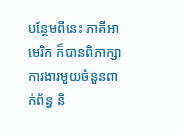បន្ថែមពីនេះ ភាគីអាមេរិក ក៏បានពិភាក្សាការងារមួយចំនួនពាក់ព័ន្ធ និ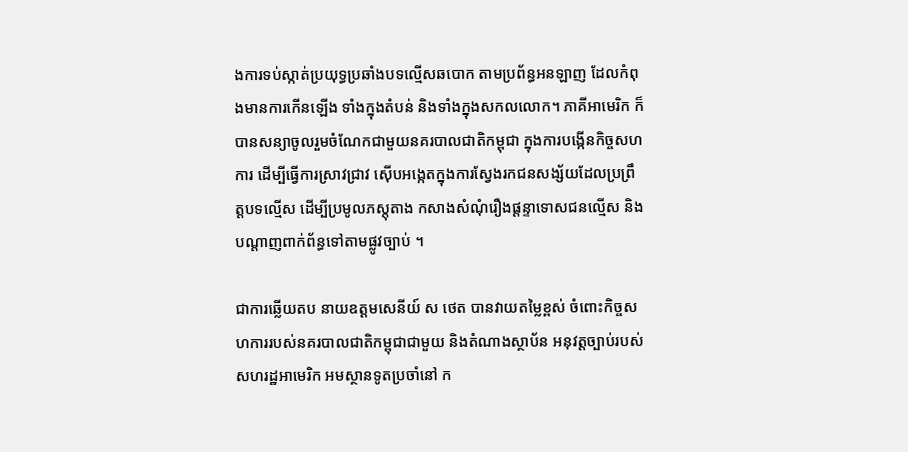ងការទប់ស្កាត់ប្រយុទ្ធប្រឆាំងបទល្មើសឆបោក តាមប្រព័ន្ធអនឡាញ ដែលកំពុងមានការកើនឡើង ទាំងក្នុងតំបន់ និងទាំងក្នុងសកលលោក។ ភាគីអាមេរិក ក៏បានសន្យាចូលរួមចំណែកជាមួយនគរបាលជាតិកម្ពុជា ក្នុងការបង្កើនកិច្ចសហការ ដើម្បីធ្វើការស្រាវជ្រាវ ស៊ើបអង្កេតក្នុងការស្វែងរកជនសង្ស័យដែលប្រព្រឹត្តបទល្មើស ដើម្បីប្រមូលភស្តុតាង កសាងសំណុំរឿងផ្តន្ទាទោសជនល្មើស និងបណ្តាញពាក់ព័ន្ធទៅតាមផ្លូវច្បាប់ ។

ជាការឆ្លើយតប នាយឧត្តមសេនីយ៍ ស ថេត បានវាយតម្លៃខ្ពស់ ចំពោះកិច្ចសហការរបស់នគរបាលជាតិកម្ពុជាជាមួយ និងតំណាងស្ថាប័ន អនុវត្តច្បាប់របស់សហរដ្ឋអាមេរិក អមស្ថានទូតប្រចាំនៅ ក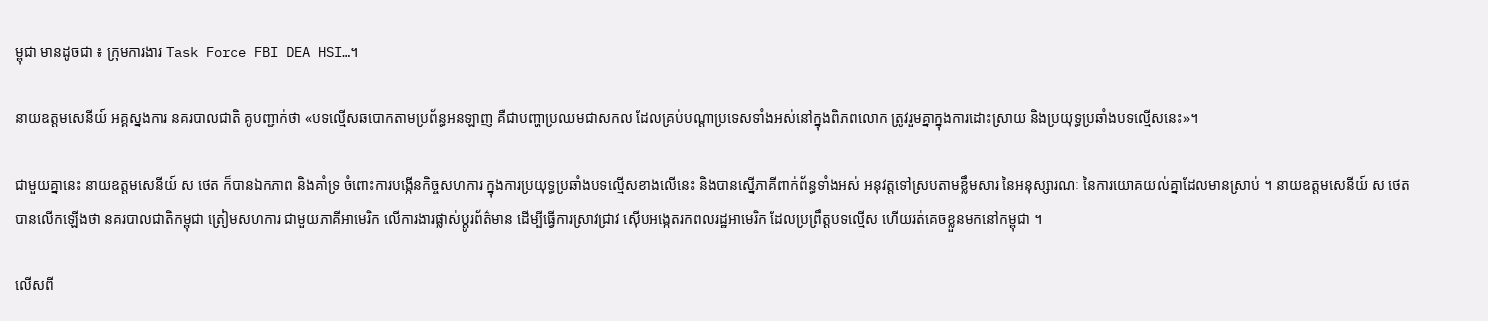ម្ពុជា មានដូចជា ៖ ក្រុមការងារ Task Force FBI DEA HSI…។

នាយឧត្តមសេនីយ៍ អគ្គស្នងការ នគរបាលជាតិ គូបញ្ជាក់ថា «បទល្មើសឆបោកតាមប្រព័ន្ធអនឡាញ គឺជាបញ្ហាប្រឈមជាសកល ដែលគ្រប់បណ្តាប្រទេសទាំងអស់នៅក្នុងពិភពលោក ត្រូវរួមគ្នាក្នុងការដោះស្រាយ និងប្រយុទ្ធប្រឆាំងបទល្មើសនេះ»។

ជាមួយគ្នានេះ នាយឧត្តមសេនីយ៍ ស ថេត ក៏បានឯកភាព និងគាំទ្រ ចំពោះការបង្កើនកិច្ចសហការ ក្នុងការប្រយុទ្ធប្រឆាំងបទល្មើសខាងលើនេះ និងបានស្នើភាគីពាក់ព័ន្ធទាំងអស់ អនុវត្តទៅស្របតាមខ្លឹមសារ នៃអនុស្សារណៈ នៃការយោគយល់គ្នាដែលមានស្រាប់ ។ នាយឧត្តមសេនីយ៍ ស ថេត បានលើកឡើងថា នគរបាលជាតិកម្ពុជា ត្រៀមសហការ ជាមួយភាគីអាមេរិក លើការងារផ្លាស់ប្តូរព័ត៌មាន ដើម្បីធ្វើការស្រាវជ្រាវ ស៊ើបអង្កេតរកពលរដ្ឋអាមេរិក ដែលប្រព្រឹត្តបទល្មើស ហើយរត់គេចខ្លួនមកនៅកម្ពុជា ។

លើសពី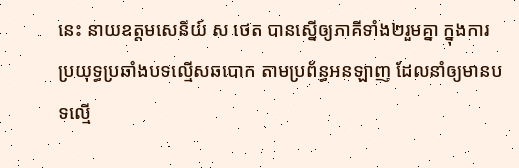នេះ នាយឧត្តមសេនីយ៍ ស ថេត បានស្នើឲ្យភាគីទាំង២រួមគ្នា ក្នុងការប្រយុទ្ធប្រឆាំងបទល្មើសឆបោក តាមប្រព័ន្ធអនឡាញ ដែលនាំឲ្យមានបទល្មើ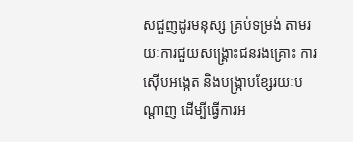សជួញដូរមនុស្ស គ្រប់ទម្រង់ តាមរយៈការជួយសង្គ្រោះជនរងគ្រោះ ការស៊ើបអង្កេត និងបង្ក្រាបខ្សែរយៈបណ្តាញ ដើម្បីធ្វើការអ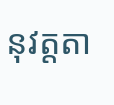នុវត្តតា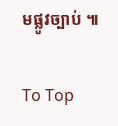មផ្លូវច្បាប់ ៕

To Top